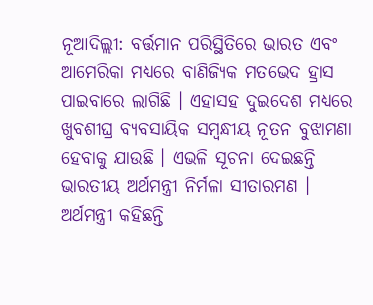ନୂଆଦିଲ୍ଲୀ: ବର୍ତ୍ତମାନ ପରିସ୍ଥିତିରେ ଭାରତ ଏବଂ ଆମେରିକା ମଧ୍ୟରେ ବାଣିଜ୍ୟିକ ମତଭେଦ ହ୍ରାସ ପାଇବାରେ ଲାଗିଛି । ଏହାସହ ଦୁଇଦେଶ ମଧ୍ୟରେ ଖୁବଶୀଘ୍ର ବ୍ୟବସାୟିକ ସମ୍ବନ୍ଧୀୟ ନୂତନ ବୁଝାମଣା ହେବାକୁ ଯାଉଛି । ଏଭଳି ସୂଚନା ଦେଇଛନ୍ତି ଭାରତୀୟ ଅର୍ଥମନ୍ତ୍ରୀ ନିର୍ମଳା ସୀତାରମଣ । ଅର୍ଥମନ୍ତ୍ରୀ କହିଛନ୍ତି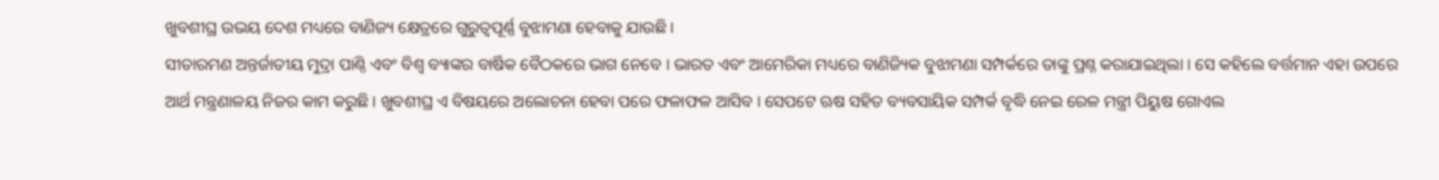ଖୁବଶୀଘ୍ର ଉଭୟ ଦେଶ ମଧ୍ୟରେ ବାଣିଜ୍ୟ କ୍ଷେତ୍ରରେ ଗୁରୁତ୍ବପୂର୍ଣ୍ଣ ବୁଝାମଣା ହେବାକୁ ଯାଉଛି ।
ସୀତାରମଣ ଅନ୍ତର୍ଜାତୀୟ ମୁଦ୍ରା ପାଣ୍ଠି ଏବଂ ବିଶ୍ବ ବ୍ୟାଙ୍କର ବାର୍ଷିକ ବୈଠକରେ ଭାଗ ନେବେ । ଭାରତ ଏବଂ ଆମେରିକା ମଧ୍ୟରେ ବାଣିଜ୍ୟିକ ବୁଝାମଣା ସମ୍ପର୍କରେ ତାଙ୍କୁ ପ୍ରଶ୍ନ କରାଯାଇଥିଲା । ସେ କହିଲେ ବର୍ତ୍ତମାନ ଏହା ଉପରେ ଆର୍ଥ ମନ୍ତ୍ରଣାଳୟ ନିଜର କାମ କରୁଛି । ଖୁବଶୀଘ୍ର ଏ ବିଷୟରେ ଅଲୋଚନା ହେବା ପରେ ଫଳାଫଳ ଆସିବ । ସେପଟେ ଋଷ ସହିତ ବ୍ୟବସାୟିକ ସମ୍ପର୍କ ବୃଦ୍ଧି ନେଇ ରେଳ ମନ୍ତ୍ରୀ ପିୟୁଷ ଗୋଏଲ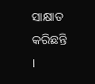ସାକ୍ଷାତ କରିଛନ୍ତି ।